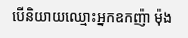បើនិយាយឈ្មោះអ្នកឧកញ៉ា ម៉ុង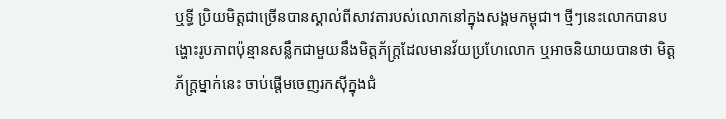ឬទ្ធី ប្រិយមិត្តជាច្រើនបានស្គាល់ពីសាវតារបស់លោកនៅក្នុងសង្គមកម្ពុជា។ ថ្មីៗនេះលោកបានបង្ហោះរូបភាពប៉ុន្មានសន្លឹកជាមួយនឹងមិត្តភ័ក្រ្តដែលមានវ័យប្រហែលោក ឬអាចនិយាយបានថា មិត្តភ័ក្រ្តម្នាក់នេះ ចាប់ផ្តើមចេញរកស៊ីក្នុងជំ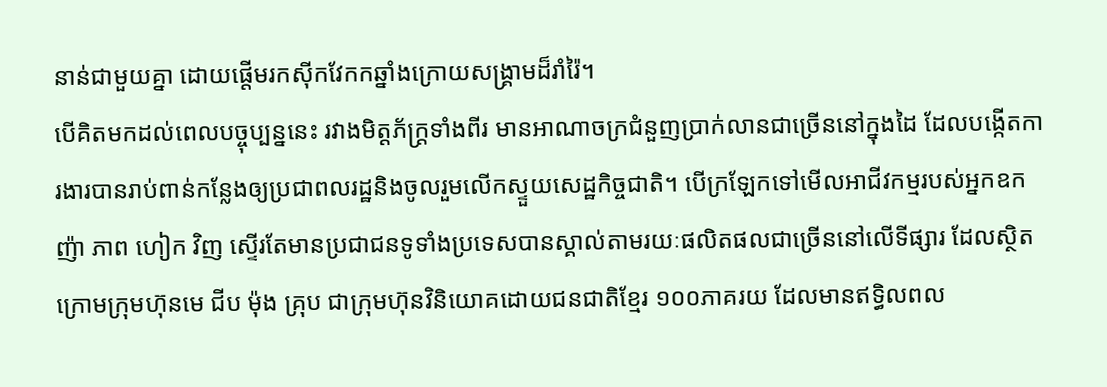នាន់ជាមួយគ្នា ដោយផ្តើមរកស៊ីកវែកកឆ្នាំងក្រោយសង្គ្រាមដ៏រាំរ៉ៃ។
បើគិតមកដល់ពេលបច្ចុប្បន្ននេះ រវាងមិត្តភ័ក្រ្តទាំងពីរ មានអាណាចក្រជំនួញប្រាក់លានជាច្រើននៅក្នុងដៃ ដែលបង្កើតការងារបានរាប់ពាន់កន្លែងឲ្យប្រជាពលរដ្ឋនិងចូលរួមលើកស្ទួយសេដ្ឋកិច្ចជាតិ។ បើក្រឡែកទៅមើលអាជីវកម្មរបស់អ្នកឧកញ៉ា ភាព ហៀក វិញ ស្ទើរតែមានប្រជាជនទូទាំងប្រទេសបានស្គាល់តាមរយៈផលិតផលជាច្រើននៅលើទីផ្សារ ដែលស្ថិតក្រោមក្រុមហ៊ុនមេ ជីប ម៉ុង គ្រុប ជាក្រុមហ៊ុនវិនិយោគដោយជនជាតិខ្មែរ ១០០ភាគរយ ដែលមានឥទ្ធិលពល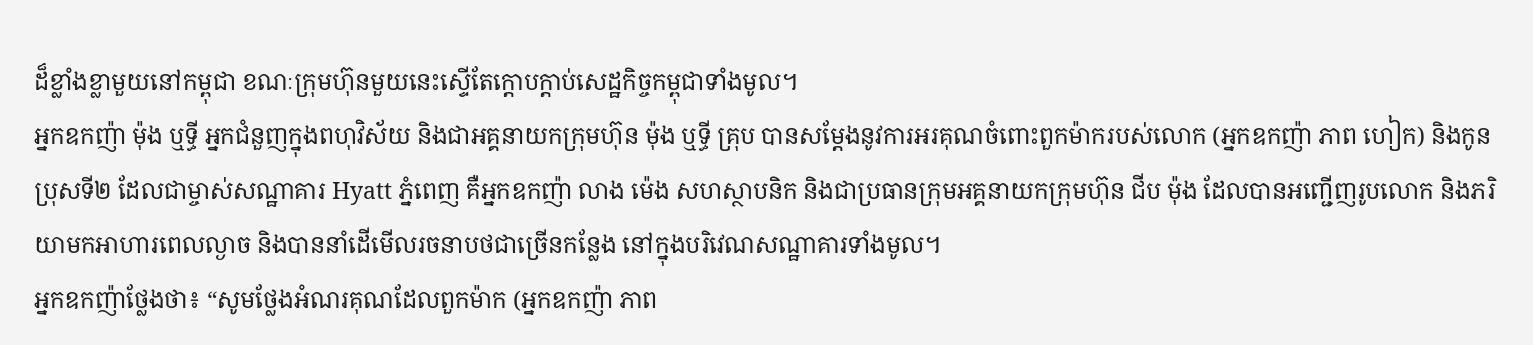ដ៏ខ្លាំងខ្លាមួយនៅកម្ពុជា ខណៈក្រុមហ៊ុនមួយនេះស្ទើតែក្តោបក្តាប់សេដ្ឋកិច្ចកម្ពុជាទាំងមូល។
អ្នកឧកញ៉ា ម៉ុង ឬទ្ធី អ្នកជំនួញក្នុងពហុវិស័យ និងជាអគ្គនាយកក្រុមហ៊ុន ម៉ុង ឬទ្ធី គ្រុប បានសម្តែងនូវការអរគុណចំពោះពួកម៉ាករបស់លោក (អ្នកឧកញ៉ា ភាព ហៀក) និងកូនប្រុសទី២ ដែលជាម្ចាស់សណ្ឋាគារ Hyatt ភ្នំពេញ គឺអ្នកឧកញ៉ា លាង ម៉េង សហស្ថាបនិក និងជាប្រធានក្រុមអគ្គនាយកក្រុមហ៊ុន ជីប ម៉ុង ដែលបានអញ្ជើញរូបលោក និងភរិយាមកអាហារពេលល្ងាច និងបាននាំដេីមេីលរចនាបថជាច្រើនកន្លែង នៅក្នុងបរិវេណសណ្ឋាគារទាំងមូល។
អ្នកឧកញ៉ាថ្លែងថា៖ “សូមថ្លែងអំណរគុណដែលពួកម៉ាក (អ្នកឧកញ៉ា ភាព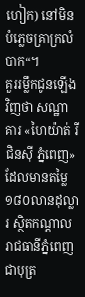ហៀក) នៅមិនបំភ្លេចគ្រាក្រលំបាក“។
គួររម្លឹកជូនឡើងវិញថា សណ្ឋាគារ «ហៃយ៉ាត់ រីជិនស៊ី ភ្នំពេញ» ដែលមានតម្លៃ ១៨០លានដុល្លារ ស្ថិតកណ្តាលរាជធានីភ្នំពេញ ជាបុត្រ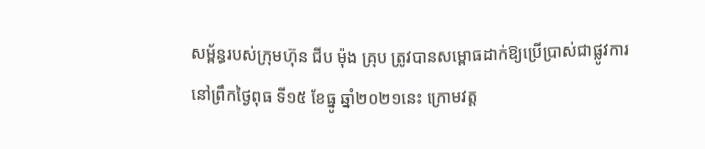សម្ព័ន្ធរបស់ក្រុមហ៊ុន ជីប ម៉ុង គ្រុប ត្រូវបានសម្ពោធដាក់ឱ្យប្រើប្រាស់ជាផ្លូវការ នៅព្រឹកថ្ងៃពុធ ទី១៥ ខែធ្នូ ឆ្នាំ២០២១នេះ ក្រោមវត្ត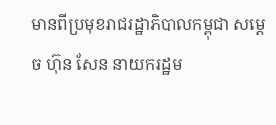មានពីប្រមុខរាជរដ្ឋាភិបាលកម្ពុជា សម្តេច ហ៊ុន សែន នាយករដ្ឋម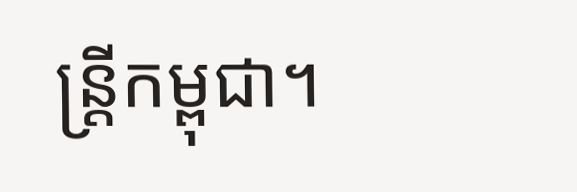ន្រ្តីកម្ពុជា។